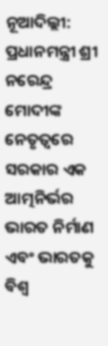ନୂଆଦିଲ୍ଲୀ: ପ୍ରଧାନମନ୍ତ୍ରୀ ଶ୍ରୀ ନରେନ୍ଦ୍ର ମୋଦୀଙ୍କ ନେତୃତ୍ୱରେ ସରକାର ଏକ ଆତ୍ମନିର୍ଭର ଭାରତ ନିର୍ମାଣ ଏବଂ ଭାରତକୁ ବିଶ୍ୱ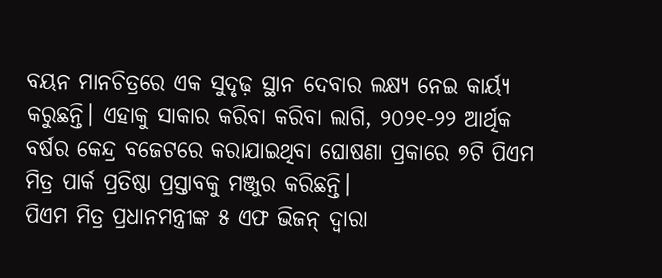ବୟନ ମାନଚିତ୍ରରେ ଏକ ସୁଦୃଢ଼ ସ୍ଥାନ ଦେବାର ଲକ୍ଷ୍ୟ ନେଇ କାର୍ୟ୍ୟ କରୁଛନ୍ତି। ଏହାକୁ ସାକାର କରିବା କରିବା ଲାଗି, ୨୦୨୧-୨୨ ଆର୍ଥିକ ବର୍ଷର କେନ୍ଦ୍ର ବଜେଟରେ କରାଯାଇଥିବା ଘୋଷଣା ପ୍ରକାରେ ୭ଟି ପିଏମ ମିତ୍ର ପାର୍କ ପ୍ରତିଷ୍ଠା ପ୍ରସ୍ତାବକୁ ମଞ୍ଜୁର କରିଛନ୍ତି।
ପିଏମ ମିତ୍ର ପ୍ରଧାନମନ୍ତ୍ରୀଙ୍କ ୫ ଏଫ ଭିଜନ୍ ଦ୍ୱାରା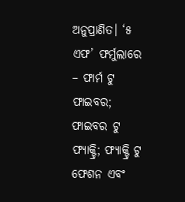ଅନୁପ୍ରାଣିତ। ‘୫ ଏଫ’ ଫର୍ମୁଲାରେ – ଫାର୍ମ ଟୁ ଫାଇବର; ଫାଇବର ଟୁ ଫ୍ୟାକ୍ଟ୍ରି; ଫ୍ୟାକ୍ଟ୍ରି ଟୁ ଫେଶନ ଏବଂ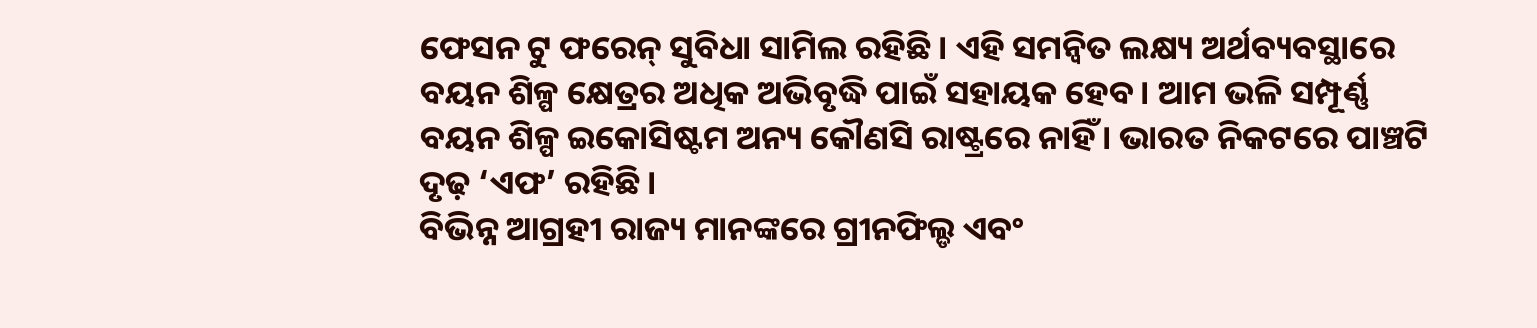ଫେସନ ଟୁ ଫରେନ୍ ସୁବିଧା ସାମିଲ ରହିଛି। ଏହି ସମନ୍ୱିତ ଲକ୍ଷ୍ୟ ଅର୍ଥବ୍ୟବସ୍ଥାରେ ବୟନ ଶିଳ୍ପ କ୍ଷେତ୍ରର ଅଧିକ ଅଭିବୃଦ୍ଧି ପାଇଁ ସହାୟକ ହେବ। ଆମ ଭଳି ସମ୍ପୂର୍ଣ୍ଣ ବୟନ ଶିଳ୍ପ ଇକୋସିଷ୍ଟମ ଅନ୍ୟ କୌଣସି ରାଷ୍ଟ୍ରରେ ନାହିଁ। ଭାରତ ନିକଟରେ ପାଞ୍ଚଟି ଦୃଢ଼ ‘ଏଫ’ ରହିଛି।
ବିଭିନ୍ନ ଆଗ୍ରହୀ ରାଜ୍ୟ ମାନଙ୍କରେ ଗ୍ରୀନଫିଲ୍ଡ ଏବଂ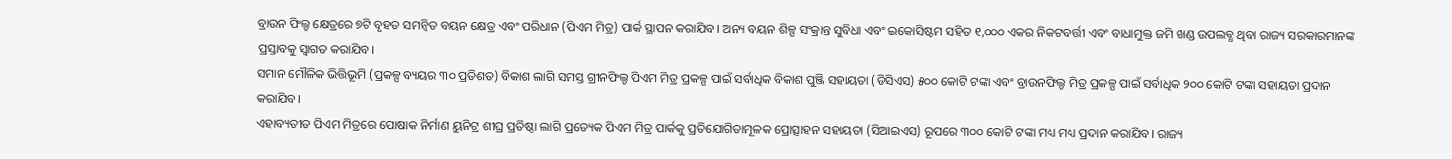ବ୍ରାଉନ ଫିଲ୍ଡ କ୍ଷେତ୍ରରେ ୭ଟି ବୃହତ ସମନ୍ୱିତ ବୟନ କ୍ଷେତ୍ର ଏବଂ ପରିଧାନ (ପିଏମ ମିତ୍ର) ପାର୍କ ସ୍ଥାପନ କରାଯିବ। ଅନ୍ୟ ବୟନ ଶିଳ୍ପ ସଂକ୍ରାନ୍ତ ସୁବିଧା ଏବଂ ଇକୋସିଷ୍ଟମ ସହିତ ୧,୦୦୦ ଏକର ନିକଟବର୍ତ୍ତୀ ଏବଂ ବାଧାମୁକ୍ତ ଜମି ଖଣ୍ଡ ଉପଲବ୍ଧ ଥିବା ରାଜ୍ୟ ସରକାରମାନଙ୍କ ପ୍ରସ୍ତାବକୁ ସ୍ୱାଗତ କରାଯିବ।
ସମାନ ମୌଳିକ ଭିତ୍ତିଭୂମି (ପ୍ରକଳ୍ପ ବ୍ୟୟର ୩୦ ପ୍ରତିଶତ) ବିକାଶ ଲାଗି ସମସ୍ତ ଗ୍ରୀନଫିଲ୍ଡ ପିଏମ ମିତ୍ର ପ୍ରକଳ୍ପ ପାଇଁ ସର୍ବାଧିକ ବିକାଶ ପୁଞ୍ଜି ସହାୟତା (ଡିସିଏସ) ୫୦୦ କୋଟି ଟଙ୍କା ଏବଂ ବ୍ରାଉନଫିଲ୍ଡ ମିତ୍ର ପ୍ରକଳ୍ପ ପାଇଁ ସର୍ବାଧିକ ୨୦୦ କୋଟି ଟଙ୍କା ସହାୟତା ପ୍ରଦାନ କରାଯିବ।
ଏହାବ୍ୟତୀତ ପିଏମ ମିତ୍ରରେ ପୋଷାକ ନିର୍ମାଣ ୟୁନିଟ୍ର ଶୀଘ୍ର ପ୍ରତିଷ୍ଠା ଲାଗି ପ୍ରତ୍ୟେକ ପିଏମ ମିତ୍ର ପାର୍କକୁ ପ୍ରତିଯୋଗିତାମୂଳକ ପ୍ରୋତ୍ସାହନ ସହାୟତା (ସିଆଇଏସ) ରୂପରେ ୩୦୦ କୋଟି ଟଙ୍କା ମଧ୍ୟ ମଧ୍ୟ ପ୍ରଦାନ କରାଯିବ। ରାଜ୍ୟ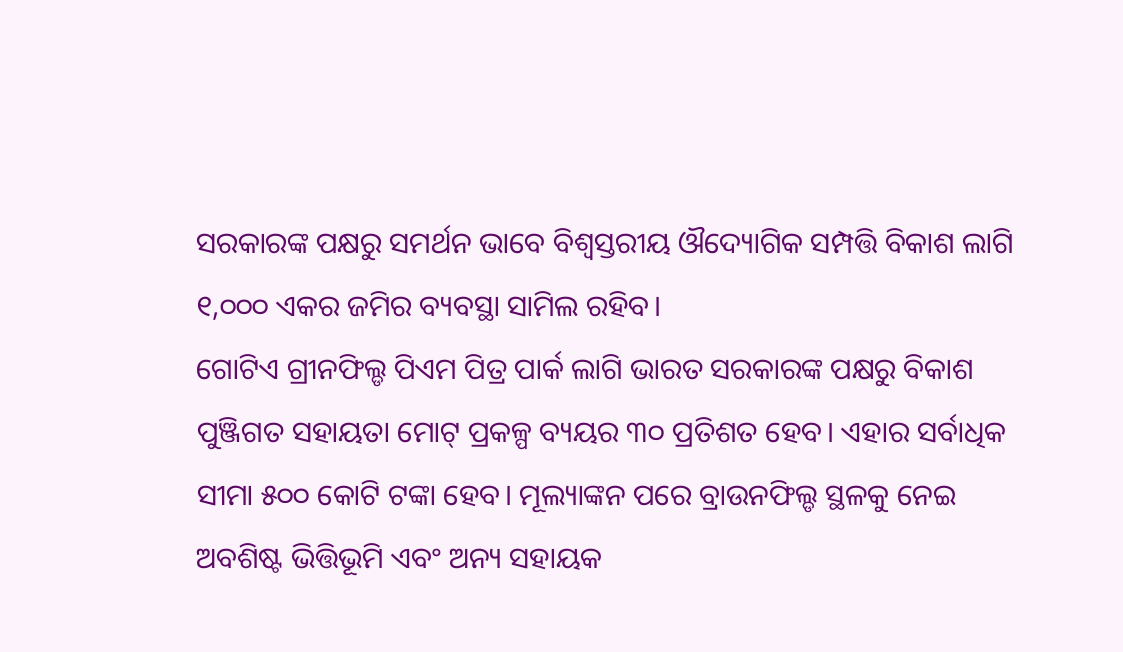ସରକାରଙ୍କ ପକ୍ଷରୁ ସମର୍ଥନ ଭାବେ ବିଶ୍ୱସ୍ତରୀୟ ଔଦ୍ୟୋଗିକ ସମ୍ପତ୍ତି ବିକାଶ ଲାଗି ୧,୦୦୦ ଏକର ଜମିର ବ୍ୟବସ୍ଥା ସାମିଲ ରହିବ।
ଗୋଟିଏ ଗ୍ରୀନଫିଲ୍ଡ ପିଏମ ପିତ୍ର ପାର୍କ ଲାଗି ଭାରତ ସରକାରଙ୍କ ପକ୍ଷରୁ ବିକାଶ ପୁଞ୍ଜିଗତ ସହାୟତା ମୋଟ୍ ପ୍ରକଳ୍ପ ବ୍ୟୟର ୩୦ ପ୍ରତିଶତ ହେବ। ଏହାର ସର୍ବାଧିକ ସୀମା ୫୦୦ କୋଟି ଟଙ୍କା ହେବ। ମୂଲ୍ୟାଙ୍କନ ପରେ ବ୍ରାଉନଫିଲ୍ଡ ସ୍ଥଳକୁ ନେଇ ଅବଶିଷ୍ଟ ଭିତ୍ତିଭୂମି ଏବଂ ଅନ୍ୟ ସହାୟକ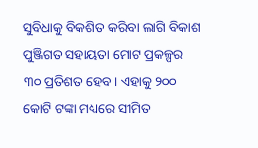ସୁବିଧାକୁ ବିକଶିତ କରିବା ଲାଗି ବିକାଶ ପୁଞ୍ଜିଗତ ସହାୟତା ମୋଟ ପ୍ରକଳ୍ପର ୩୦ ପ୍ରତିଶତ ହେବ। ଏହାକୁ ୨୦୦ କୋଟି ଟଙ୍କା ମଧ୍ୟରେ ସୀମିତ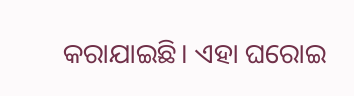କରାଯାଇଛି। ଏହା ଘରୋଇ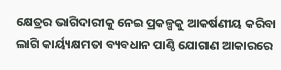କ୍ଷେତ୍ରର ଭାଗିଦାରୀକୁ ନେଇ ପ୍ରକଳ୍ପକୁ ଆକର୍ଷଣୀୟ କରିବା ଲାଗି କାର୍ୟ୍ୟକ୍ଷମତା ବ୍ୟବଧାନ ପାଣ୍ଠି ଯୋଗାଣ ଆକାରରେ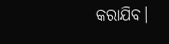କରାଯିବ।